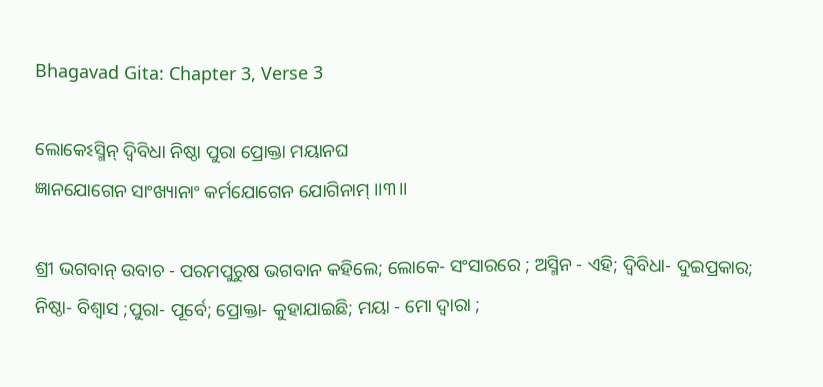Bhagavad Gita: Chapter 3, Verse 3

ଲୋକେଽସ୍ମିନ୍ ଦ୍ୱିବିଧା ନିଷ୍ଠା ପୁରା ପ୍ରୋକ୍ତା ମୟାନଘ
ଜ୍ଞାନଯୋଗେନ ସାଂଖ୍ୟାନାଂ କର୍ମଯୋଗେନ ଯୋଗିନାମ୍ ।।୩।।

ଶ୍ରୀ ଭଗବାନ୍ ଉବାଚ - ପରମପୁରୁଷ ଭଗବାନ କହିଲେ; ଲୋକେ- ସଂସାରରେ ; ଅସ୍ମିନ - ଏହି; ଦ୍ୱିବିଧା- ଦୁଇପ୍ରକାର; ନିଷ୍ଠା- ବିଶ୍ୱାସ ;ପୁରା- ପୂର୍ବେ; ପ୍ରୋକ୍ତା- କୁହାଯାଇଛି; ମୟା - ମୋ ଦ୍ୱାରା ;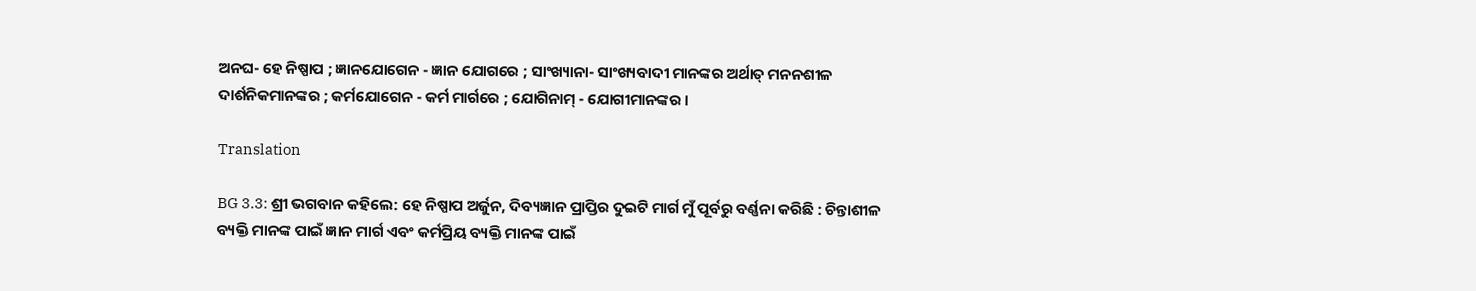ଅନଘ- ହେ ନିଷ୍ପାପ ; ଜ୍ଞାନଯୋଗେନ - ଜ୍ଞାନ ଯୋଗରେ ; ସାଂଖ୍ୟାନା- ସାଂଖ୍ୟବାଦୀ ମାନଙ୍କର ଅର୍ଥାତ୍ ମନନଶୀଳ ଦାର୍ଶନିକମାନଙ୍କର ; କର୍ମଯୋଗେନ - କର୍ମ ମାର୍ଗରେ ; ଯୋଗିନାମ୍ - ଯୋଗୀମାନଙ୍କର ।

Translation

BG 3.3: ଶ୍ରୀ ଭଗବାନ କହିଲେ: ହେ ନିଷ୍ପାପ ଅର୍ଜୁନ, ଦିବ୍ୟଜ୍ଞାନ ପ୍ରାପ୍ତିର ଦୁଇଟି ମାର୍ଗ ମୁଁ ପୂର୍ବରୁ ବର୍ଣ୍ଣନା କରିଛି : ଚିନ୍ତାଶୀଳ ବ୍ୟକ୍ତି ମାନଙ୍କ ପାଇଁ ଜ୍ଞାନ ମାର୍ଗ ଏବଂ କର୍ମପ୍ରିୟ ବ୍ୟକ୍ତି ମାନଙ୍କ ପାଇଁ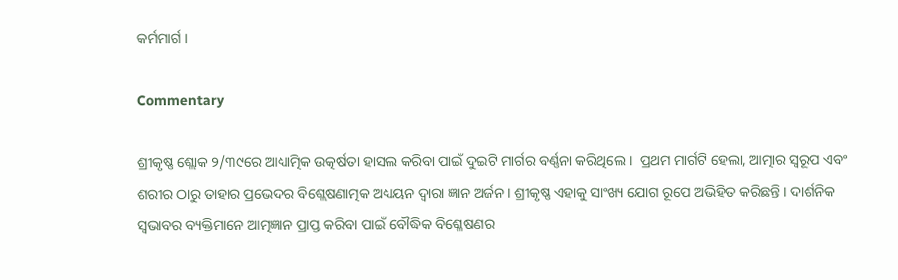କର୍ମମାର୍ଗ ।

Commentary

ଶ୍ରୀକୃଷ୍ଣ ଶ୍ଲୋକ ୨/୩୯ରେ ଆଧ୍ୟାତ୍ମିକ ଉତ୍କର୍ଷତା ହାସଲ କରିବା ପାଇଁ ଦୁଇଟି ମାର୍ଗର ବର୍ଣ୍ଣନା କରିଥିଲେ ।  ପ୍ରଥମ ମାର୍ଗଟି ହେଲା, ଆତ୍ମାର ସ୍ୱରୂପ ଏବଂ ଶରୀର ଠାରୁ ତାହାର ପ୍ରଭେଦର ବିଶ୍ଲେଷଣାତ୍ମକ ଅଧ୍ୟୟନ ଦ୍ୱାରା ଜ୍ଞାନ ଅର୍ଜନ । ଶ୍ରୀକୃଷ୍ଣ ଏହାକୁ ସାଂଖ୍ୟ ଯୋଗ ରୂପେ ଅଭିହିତ କରିଛନ୍ତି । ଦାର୍ଶନିକ ସ୍ୱଭାବର ବ୍ୟକ୍ତିମାନେ ଆତ୍ମଜ୍ଞାନ ପ୍ରାପ୍ତ କରିବା ପାଇଁ ବୌଦ୍ଧିକ ବିଶ୍ଳେଷଣର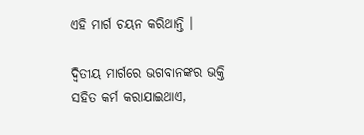ଏହି ମାର୍ଗ ଚୟନ କରିଥାନ୍ତି ।

ଦ୍ୱିତୀୟ ମାର୍ଗରେ ଭଗବାନଙ୍କର ଭକ୍ତି  ସହିତ କର୍ମ କରାଯାଇଥାଏ,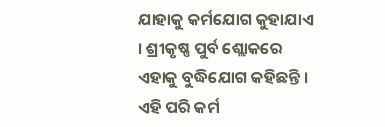ଯାହାକୁ କର୍ମଯୋଗ କୁହାଯାଏ । ଶ୍ରୀକୃଷ୍ଣ ପୁର୍ବ ଶ୍ଲୋକରେ ଏହାକୁ ବୁଦ୍ଧିଯୋଗ କହିଛନ୍ତି । ଏହି ପରି କର୍ମ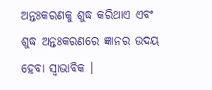ଅନ୍ତଃକରଣକୁ ଶୁଦ୍ଧ କରିଥାଏ ଏବଂ ଶୁଦ୍ଧ ଅନ୍ତଃକରଣରେ ଜ୍ଞାନର ଉଦୟ ହେବା ସ୍ୱାଭାବିକ ।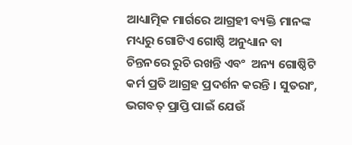ଆଧ୍ୟାତ୍ମିକ ମାର୍ଗରେ ଆଗ୍ରହୀ ବ୍ୟକ୍ତି ମାନଙ୍କ ମଧ୍ୟରୁ ଗୋଟିଏ ଗୋଷ୍ଠି ଅନୁଧ୍ୟାନ ବା ଚିନ୍ତନରେ ରୁଚି ରଖନ୍ତି ଏବଂ  ଅନ୍ୟ ଗୋଷ୍ଠିଟି  କର୍ମ ପ୍ରତି ଆଗ୍ରହ ପ୍ରଦର୍ଶନ କରନ୍ତି । ସୁତରାଂ, ଭଗବତ୍ ପ୍ରାପ୍ତି ପାଇଁ ଯେଉଁ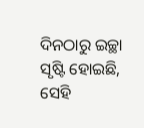ଦିନଠାରୁ ଇଚ୍ଛା ସୃଷ୍ଟି ହୋଇଛି, ସେହି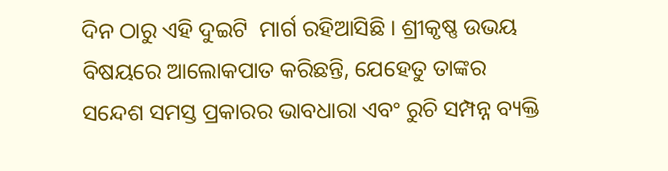ଦିନ ଠାରୁ ଏହି ଦୁଇଟି  ମାର୍ଗ ରହିଆସିଛି । ଶ୍ରୀକୃଷ୍ଣ ଉଭୟ ବିଷୟରେ ଆଲୋକପାତ କରିଛନ୍ତି, ଯେହେତୁ ତାଙ୍କର ସନ୍ଦେଶ ସମସ୍ତ ପ୍ରକାରର ଭାବଧାରା ଏବଂ ରୁଚି ସମ୍ପନ୍ନ ବ୍ୟକ୍ତି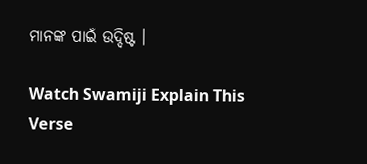ମାନଙ୍କ ପାଇଁ ଉଦ୍ଦିଷ୍ଟ ।

Watch Swamiji Explain This Verse